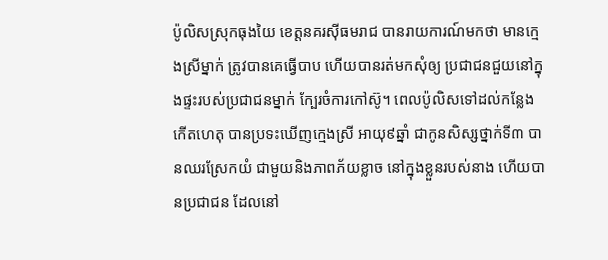ប៉ូលិសស្រុកធុងយៃ ខេត្តនគរស៊ីធមរាជ បានរាយការណ៍មកថា មានក្មេងស្រីម្នាក់ ត្រូវបានគេធ្វើបាប ហើយបានរត់មកសុំឲ្យ ប្រជាជនជួយនៅក្នុងផ្ទះរបស់ប្រជាជនម្នាក់ ក្បែរចំការកៅស៊ូ។ ពេលប៉ូលិសទៅដល់កន្លែងកើតហេតុ បានប្រទះឃើញក្មេងស្រី អាយុ៩ឆ្នាំ ជាកូនសិស្សថ្នាក់ទី៣ បានឈរស្រែកយំ ជាមួយនិងភាពភ័យខ្លាច នៅក្នុងខ្លួនរបស់នាង ហើយបានប្រជាជន ដែលនៅ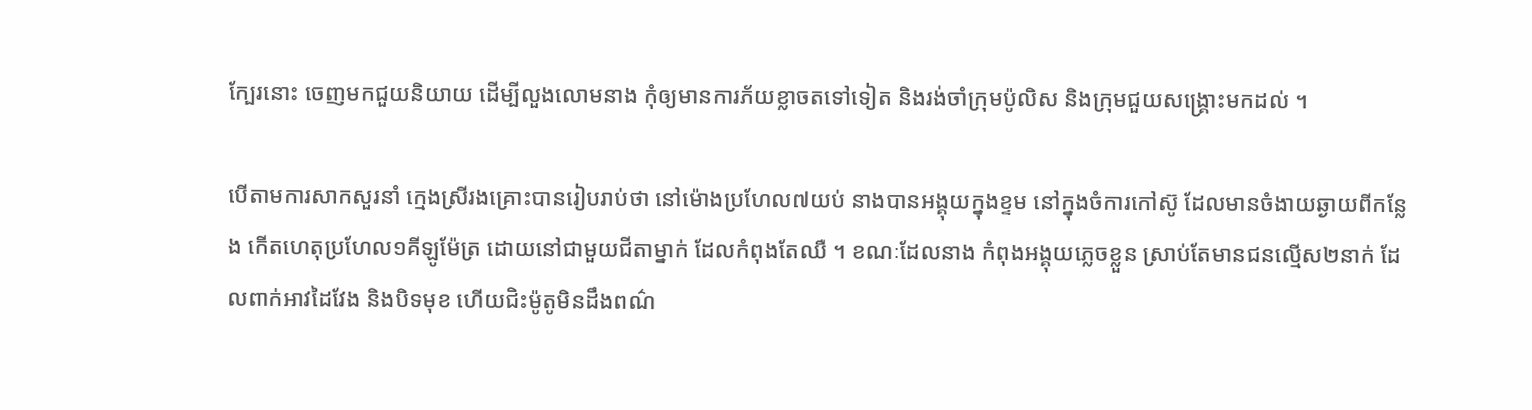ក្បែរនោះ ចេញមកជួយនិយាយ ដើម្បីលួងលោមនាង កុំឲ្យមានការភ័យខ្លាចតទៅទៀត និងរង់ចាំក្រុមប៉ូលិស និងក្រុមជួយសង្គ្រោះមកដល់ ។

បើតាមការសាកសួរនាំ ក្មេងស្រីរងគ្រោះបានរៀបរាប់ថា នៅម៉ោងប្រហែល៧យប់ នាងបានអង្គុយក្នុងខ្ទម នៅក្នុងចំការកៅស៊ូ ដែលមានចំងាយឆ្ងាយពីកន្លែង កើតហេតុប្រហែល១គីឡូម៉ែត្រ ដោយនៅជាមួយជីតាម្នាក់ ដែលកំពុងតែឈឺ ។ ខណៈដែលនាង កំពុងអង្គុយភ្លេចខ្លួន ស្រាប់តែមានជនល្មើស២នាក់ ដែលពាក់អាវដៃវែង និងបិទមុខ ហើយជិះម៉ូតូមិនដឹងពណ៌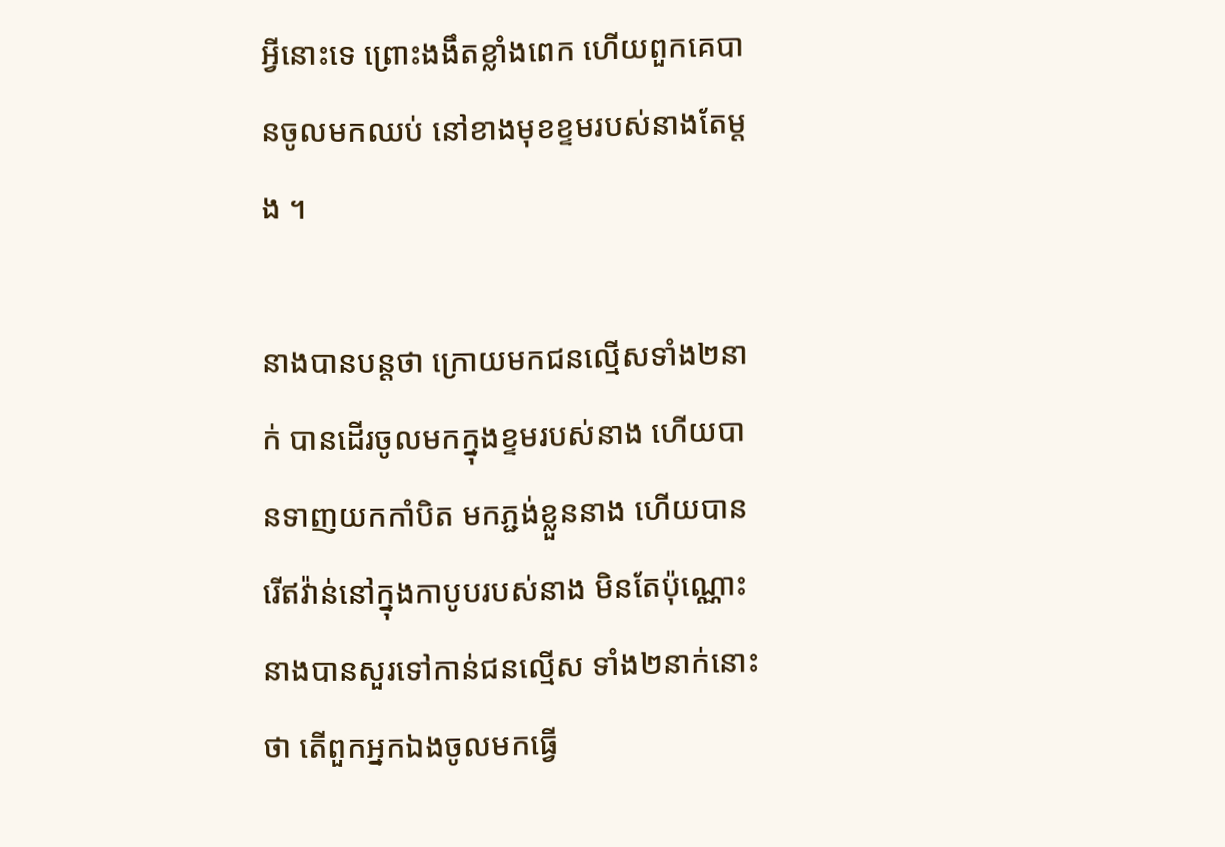អ្វីនោះទេ ព្រោះងងឹតខ្លាំងពេក ហើយពួកគេបានចូលមកឈប់ នៅខាងមុខខ្ទមរបស់នាងតែម្តង ។

នាងបានបន្តថា ក្រោយមកជនល្មើសទាំង២នាក់ បានដើរចូលមកក្នុងខ្ទមរបស់នាង ហើយបានទាញយកកាំបិត មកភ្ជង់ខ្លួននាង ហើយបានរើឥវ៉ាន់នៅក្នុងកាបូបរបស់នាង មិនតែប៉ុណ្ណោះ នាងបានសួរទៅកាន់ជនល្មើស ទាំង២នាក់នោះថា តើពួកអ្នកឯងចូលមកធ្វើ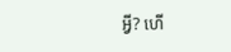អ្វី? ហើ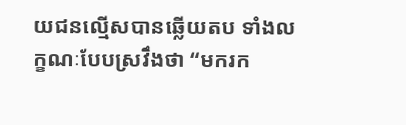យជនល្មើសបានឆ្លើយតប ទាំងលក្ខណៈបែបស្រវឹងថា “មករក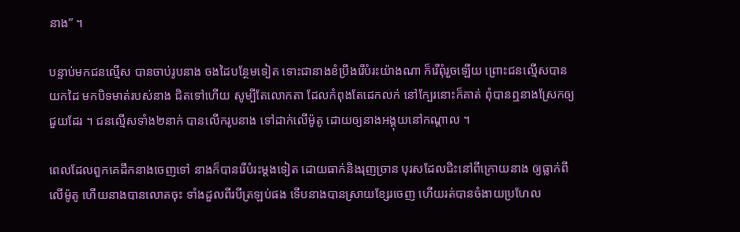នាង” ។

បន្ទាប់មកជនល្មើស បានចាប់រូបនាង ចងដៃបន្ថែមទៀត ទោះជានាងខំប្រឹងរើបំរះយ៉ាងណា ក៏រើពុំរួចឡើយ ព្រោះជនល្មើសបានយកដៃ មកបិទមាត់របស់នាង ជិតទៅហើយ សូម្បីតែលោកតា ដែលកំពុងតែដេកលក់ នៅក្បែរនោះក៏គាត់ ពុំបានឮនាងស្រែកឲ្យជួយដែរ ។ ជនល្មើសទាំង២នាក់ បានលើករូបនាង ទៅដាក់លើម៉ូតូ ដោយឲ្យនាងអង្គុយនៅកណ្តាល ។

ពេលដែលពួកគេដឹកនាងចេញទៅ នាងក៏បានរើបំរះម្តងទៀត ដោយធាក់និងរុញច្រាន បុរសដែលជិះនៅពីក្រោយនាង ឲ្យធ្លាក់ពីលើម៉ូតូ ហើយនាងបានលោតចុះ ទាំងដួលពីរបីត្រឡប់ផង ទើបនាងបានស្រាយខ្សែរចេញ ហើយរត់បានចំងាយប្រហែល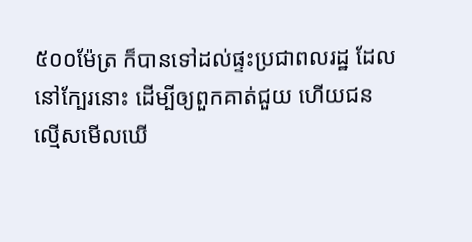៥០០ម៉ែត្រ ក៏បានទៅដល់ផ្ទះប្រជាពលរដ្ឋ ដែលនៅក្បែរនោះ ដើម្បីឲ្យពួកគាត់ជួយ ហើយជនល្មើសមើលឃើ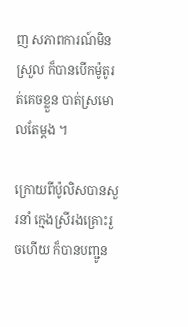ញ សភាពការណ៍មិនស្រួល ក៏បានបើកម៉ូតូរត់គេចខ្លួន បាត់ស្រមោលតែម្តង ។

ក្រោយពីប៉ូលិសបានសួរនាំ ក្មេងស្រីរងគ្រោះរួចហើយ ក៏បានបញ្ជូន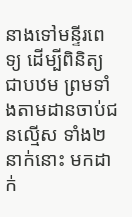នាងទៅមន្ទីរពេទ្យ ដើម្បីពិនិត្យជាបឋម ព្រមទាំងតាមដានចាប់ជនល្មើស ទាំង២នាក់នោះ មកដាក់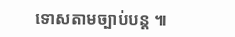ទោសតាមច្បាប់បន្ត ៕